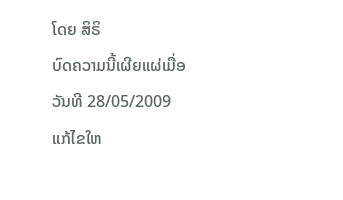ໂດຍ ສິຣິ
ບົດຄວາມນີ້ເຜີຍແຜ່ເມື່ອວັນທີ 28/05/2009 ແກ້ໄຂໃຫ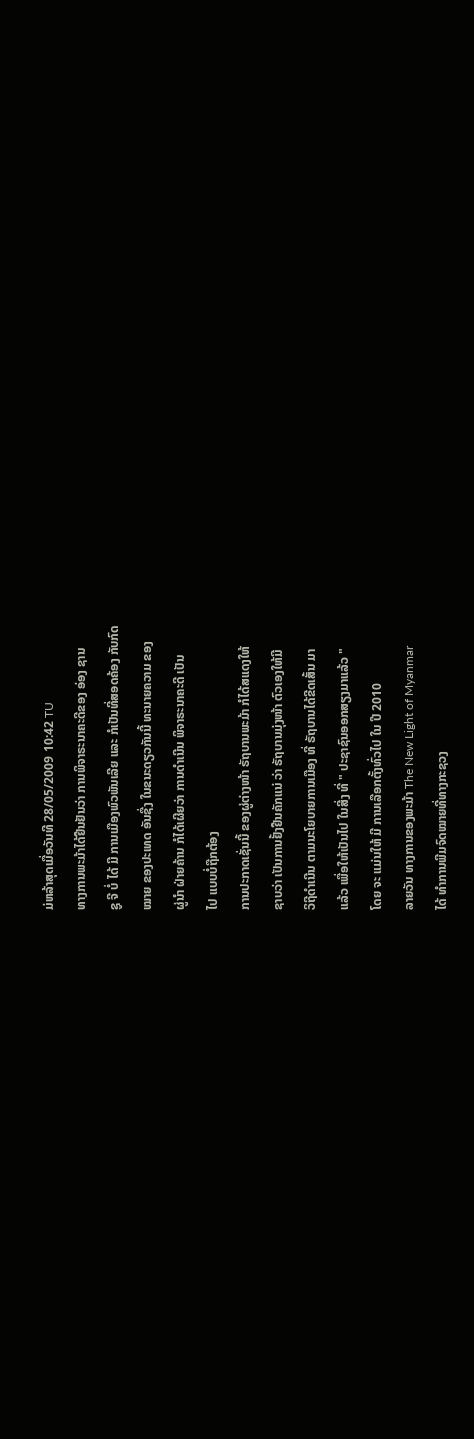ມ່ຫລ້າສຸດເມື່ອວັນທີ 28/05/2009 10:42 TU
ທາງການພະມ້າໄດ້ຢືນຢັນວ່າ ການພິຈາຣະນາຄະດີຂອງ ອ່ອງ ຊານ
ຊູ ຈີ ບໍ່ ໄດ້ ມີ ການເມືອງພົວພັນເລີຍ ແລະ ກໍເປັນທີ່ສອດຄ້ອງ ກັບກົດ
ໝາຍ ຂອງປະເທດ ອັນຊື່ງ ໃນຂນະດຽວກັນນີ້ ທະນາຍຄວາມ ຂອງ
ຜູ່ນຳ ຝ່າຍຄ້ານ ກໍໄດ້ເຜີຍວ່າ ການດຳເນີນ ພິຈາຣະນາຄະດີ ເປັນ
ໄປ ແບບບໍ່ຖືກຕ້ອງ
ການປະກາດເຊັ່ນນີ້ ຂອງຜູ່ຕ່າງໜ້າ ຣັຖບານພະມ້າ ກໍໄດ້ສແດງໃຫ້
ຊາບວ່າ ເປັນການຢັ້ງຢືນຄັກແນ່ ວ່າ ຣັຖບານມຸ່ງໜ້າ ຕົວເອງໃຫ້ມີ
ວິຖີດຳເນີນ ຕາມນະໂຍບາຍການເມືອງ ທີ່ ຣັຖບານໄດ້ຂີດເສັ້ນ ມາ
ແລ້ວ ເພື່ອໃຫ້ເປັນໄປ ໃນສີ່ງ ທີ່ " ປະຊາຊົນອອກສຽງມາແລ້ວ "
ໂດຍ ຈະ ແມ່ນໃຫ້ ມີ ການເລືອກຕັ້ງທົ່ວໄປ ໃນ ປີ 2010
ລາຍວັນ ທາງການຂອງພະມ້າ The New Light of Myanmar
ໄດ້ ທຳການພີມຈົດໝາຍທີ່ທາງກະຊວງ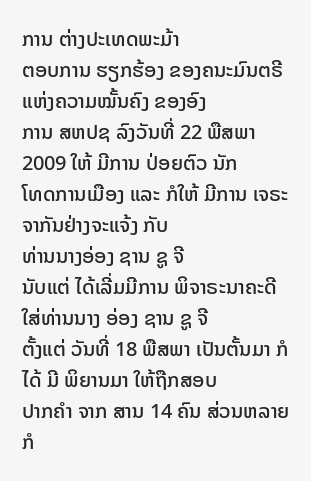ການ ຕ່າງປະເທດພະມ້າ
ຕອບການ ຮຽກຮ້ອງ ຂອງຄນະມົນຕຣີ ແຫ່ງຄວາມໝັ້ນຄົງ ຂອງອົງ
ການ ສຫປຊ ລົງວັນທີ່ 22 ພືສພາ 2009 ໃຫ້ ມີການ ປ່ອຍຕົວ ນັກ
ໂທດການເມືອງ ແລະ ກໍໃຫ້ ມີການ ເຈຣະຈາກັນຢ່າງຈະແຈ້ງ ກັບ
ທ່ານນາງອ່ອງ ຊານ ຊູ ຈີ
ນັບແຕ່ ໄດ້ເລີ່ມມີການ ພິຈາຣະນາຄະດີ ໃສ່ທ່ານນາງ ອ່ອງ ຊານ ຊູ ຈີ
ຕັ້ງແຕ່ ວັນທີ່ 18 ພືສພາ ເປັນຕັ້ນມາ ກໍໄດ້ ມີ ພິຍານມາ ໃຫ້ຖືກສອບ
ປາກຄຳ ຈາກ ສານ 14 ຄົນ ສ່ວນຫລາຍ ກໍ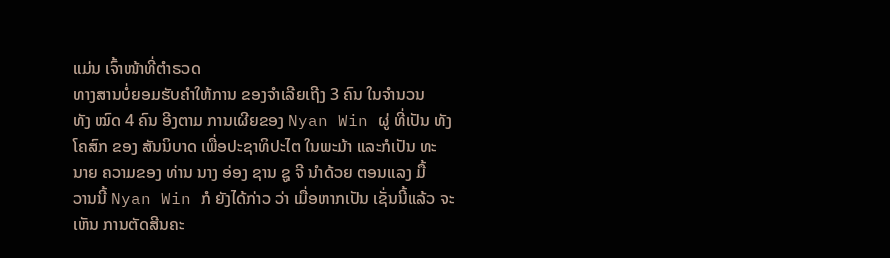ແມ່ນ ເຈົ້າໜ້າທີ່ຕຳຣວດ
ທາງສານບໍ່ຍອມຮັບຄຳໃຫ້ການ ຂອງຈຳເລີຍເຖີງ 3 ຄົນ ໃນຈຳນວນ
ທັງ ໝົດ 4 ຄົນ ອີງຕາມ ການເຜີຍຂອງ Nyan Win ຜູ່ ທີ່ເປັນ ທັງ
ໂຄສົກ ຂອງ ສັນນິບາດ ເພື່ອປະຊາທິປະໄຕ ໃນພະມ້າ ແລະກໍເປັນ ທະ
ນາຍ ຄວາມຂອງ ທ່ານ ນາງ ອ່ອງ ຊານ ຊູ ຈີ ນຳດ້ວຍ ຕອນແລງ ມື້
ວານນີ້ Nyan Win ກໍ ຍັງໄດ້ກ່າວ ວ່າ ເມື່ອຫາກເປັນ ເຊັ່ນນີ້ແລ້ວ ຈະ
ເຫັນ ການຕັດສີນຄະ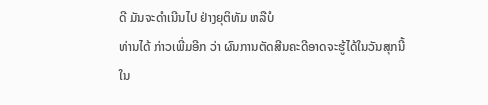ດີ ມັນຈະດຳເນີນໄປ ຢ່າງຍຸຕິທັມ ຫລືບໍ
ທ່ານໄດ້ ກ່າວເພີ່ມອີກ ວ່າ ຜົນການຕັດສີນຄະດີອາດຈະຮູ້ໄດ້ໃນວັນສຸກນີ້
ໃນ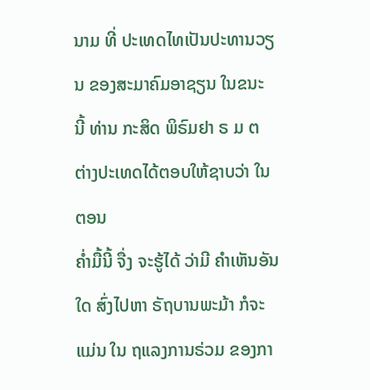ນາມ ທີ່ ປະເທດໄທເປັນປະທານວຽນ ຂອງສະມາຄົມອາຊຽນ ໃນຂນະ
ນີ້ ທ່ານ ກະສິດ ພິຣົມຢາ ຣ ມ ຕ ຕ່າງປະເທດໄດ້ຕອບໃຫ້ຊາບວ່າ ໃນ ຕອນ
ຄໍ່າມື້ນີ້ ຈື່ງ ຈະຮູ້ໄດ້ ວ່າມີ ຄຳເຫັນອັນໃດ ສົ່ງໄປຫາ ຣັຖບານພະມ້າ ກໍຈະ
ແມ່ນ ໃນ ຖແລງການຣ່ວມ ຂອງກາ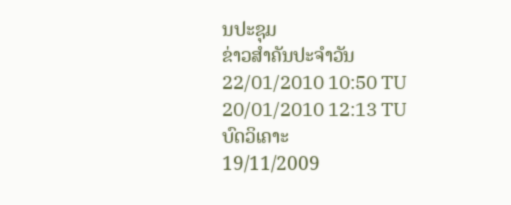ນປະຊຸມ
ຂ່າວສຳຄັນປະຈຳວັນ
22/01/2010 10:50 TU
20/01/2010 12:13 TU
ບົດວິເຄາະ
19/11/2009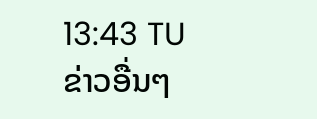13:43 TU
ຂ່າວອື່ນໆ